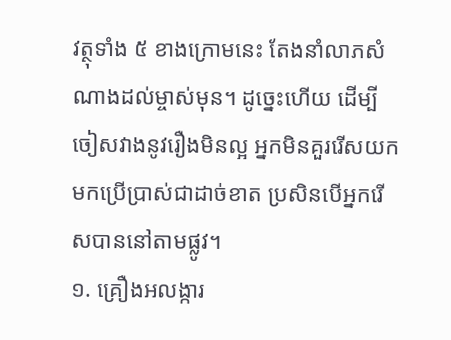វត្ថុទាំង ៥ ខាងក្រោមនេះ តែងនាំលាភសំណាងដល់ម្ចាស់មុន។ ដូច្នេះហើយ ដើម្បីចៀសវាងនូវរឿងមិនល្អ អ្នកមិនគួររើសយកមកប្រើប្រាស់ជាដាច់ខាត ប្រសិនបើអ្នករើសបាននៅតាមផ្លូវ។
១. គ្រឿងអលង្ការ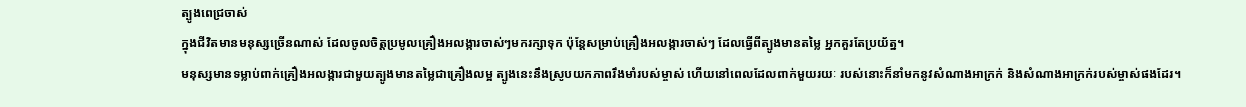ត្បូងពេជ្រចាស់
ក្នុងជីវិតមានមនុស្សច្រើនណាស់ ដែលចូលចិត្តប្រមូលគ្រឿងអលង្ការចាស់ៗមករក្សាទុក ប៉ុន្តែសម្រាប់គ្រឿងអលង្ការចាស់ៗ ដែលធ្វើពីត្បូងមានតម្លៃ អ្នកគួរតែប្រយ័ត្ន។
មនុស្សមានទម្លាប់ពាក់គ្រឿងអលង្ការជាមួយត្បូងមានតម្លៃជាគ្រឿងលម្អ ត្បូងនេះនឹងស្រូបយកភាពរឹងមាំរបស់ម្ចាស់ ហើយនៅពេលដែលពាក់មួយរយៈ របស់នោះក៏នាំមកនូវសំណាងអាក្រក់ និងសំណាងអាក្រក់របស់ម្ចាស់ផងដែរ។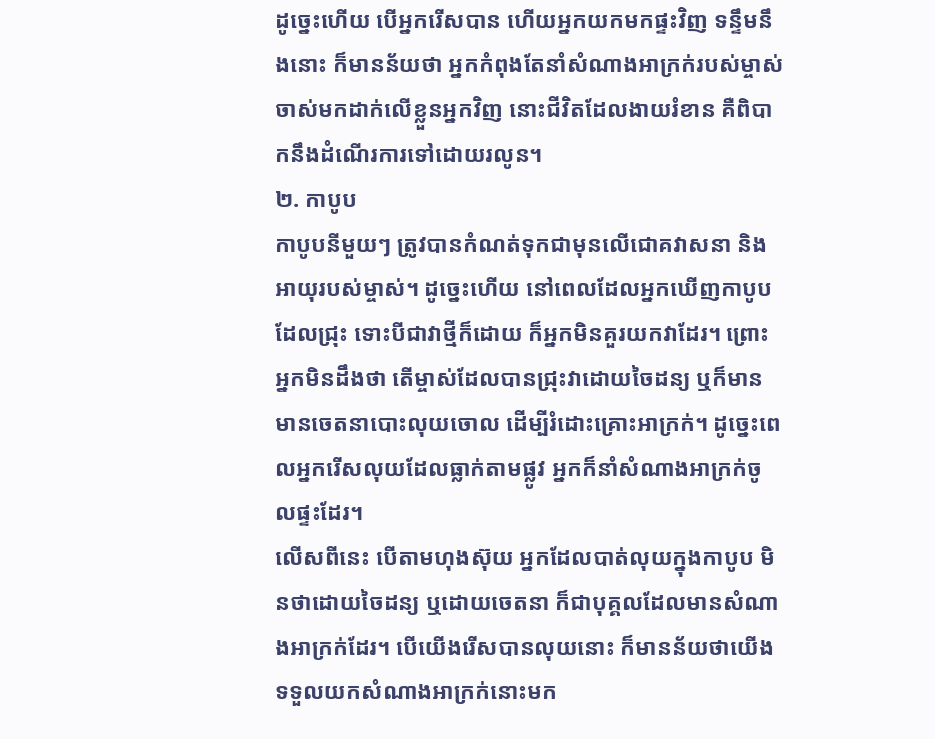ដូច្នេះហើយ បើអ្នករើសបាន ហើយអ្នកយកមកផ្ទះវិញ ទន្ទឹមនឹងនោះ ក៏មានន័យថា អ្នកកំពុងតែនាំសំណាងអាក្រក់របស់ម្ចាស់ចាស់មកដាក់លើខ្លួនអ្នកវិញ នោះជីវិតដែលងាយរំខាន គឺពិបាកនឹងដំណើរការទៅដោយរលូន។
២. កាបូប
កាបូបនីមួយៗ ត្រូវបានកំណត់ទុកជាមុនលើជោគវាសនា និងអាយុរបស់ម្ចាស់។ ដូច្នេះហើយ នៅពេលដែលអ្នកឃើញកាបូបដែលជ្រុះ ទោះបីជាវាថ្មីក៏ដោយ ក៏អ្នកមិនគួរយកវាដែរ។ ព្រោះអ្នកមិនដឹងថា តើម្ចាស់ដែលបានជ្រុះវាដោយចៃដន្យ ឬក៏មានមានចេតនាបោះលុយចោល ដើម្បីរំដោះគ្រោះអាក្រក់។ ដូច្នេះពេលអ្នករើសលុយដែលធ្លាក់តាមផ្លូវ អ្នកក៏នាំសំណាងអាក្រក់ចូលផ្ទះដែរ។
លើសពីនេះ បើតាមហុងស៊ុយ អ្នកដែលបាត់លុយក្នុងកាបូប មិនថាដោយចៃដន្យ ឬដោយចេតនា ក៏ជាបុគ្គលដែលមានសំណាងអាក្រក់ដែរ។ បើយើងរើសបានលុយនោះ ក៏មានន័យថាយើងទទួលយកសំណាងអាក្រក់នោះមក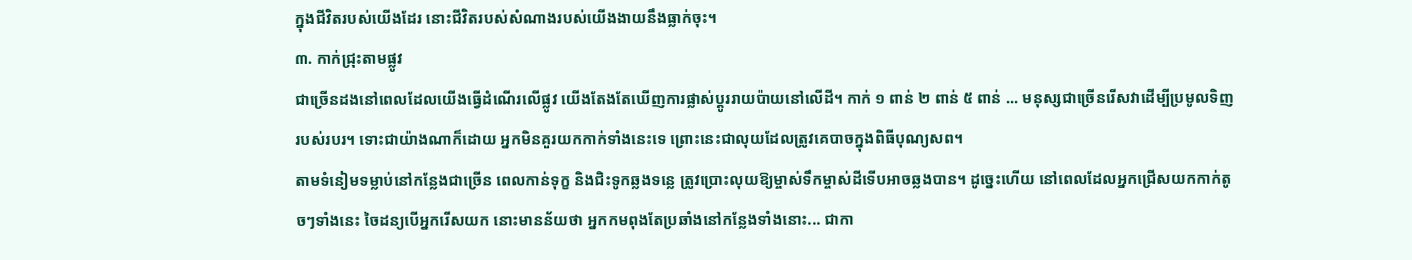ក្នុងជីវិតរបស់យើងដែរ នោះជីវិតរបស់សំណាងរបស់យើងងាយនឹងធ្លាក់ចុះ។
៣. កាក់ជ្រុះតាមផ្លូវ
ជាច្រើនដងនៅពេលដែលយើងធ្វើដំណើរលើផ្លូវ យើងតែងតែឃើញការផ្លាស់ប្តូររាយប៉ាយនៅលើដី។ កាក់ ១ ពាន់ ២ ពាន់ ៥ ពាន់ ... មនុស្សជាច្រើនរើសវាដើម្បីប្រមូលទិញរបស់របរ។ ទោះជាយ៉ាងណាក៏ដោយ អ្នកមិនគួរយកកាក់ទាំងនេះទេ ព្រោះនេះជាលុយដែលត្រូវគេបាចក្នុងពិធីបុណ្យសព។
តាមទំនៀមទម្លាប់នៅកន្លែងជាច្រើន ពេលកាន់ទុក្ខ និងជិះទូកឆ្លងទន្លេ ត្រូវប្រោះលុយឱ្យម្ចាស់ទឹកម្ចាស់ដីទើបអាចឆ្លងបាន។ ដូច្នេះហើយ នៅពេលដែលអ្នកជ្រើសយកកាក់តូចៗទាំងនេះ ចៃដន្យបើអ្នករើសយក នោះមានន័យថា អ្នកកមពុងតែប្រឆាំងនៅកន្លែងទាំងនោះ... ជាកា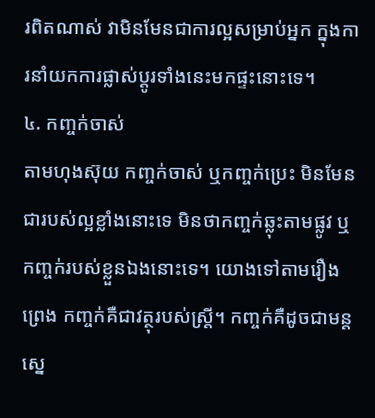រពិតណាស់ វាមិនមែនជាការល្អសម្រាប់អ្នក ក្នុងការនាំយកការផ្លាស់ប្តូរទាំងនេះមកផ្ទះនោះទេ។
៤. កញ្ចក់ចាស់
តាមហុងស៊ុយ កញ្ចក់ចាស់ ឬកញ្ចក់ប្រេះ មិនមែនជារបស់ល្អខ្លាំងនោះទេ មិនថាកញ្ចក់ឆ្លុះតាមផ្លូវ ឬកញ្ចក់របស់ខ្លួនឯងនោះទេ។ យោងទៅតាមរឿងព្រេង កញ្ចក់គឺជាវត្ថុរបស់ស្ត្រី។ កញ្ចក់គឺដូចជាមន្តស្នេ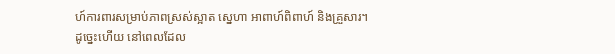ហ៍ការពារសម្រាប់ភាពស្រស់ស្អាត ស្នេហា អាពាហ៍ពិពាហ៍ និងគ្រួសារ។
ដូច្នេះហើយ នៅពេលដែល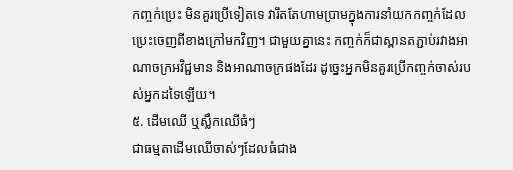កញ្ចក់ប្រេះ មិនគួរប្រើទៀតទេ វារឹតតែហាមប្រាមក្នុងការនាំយកកញ្ចក់ដែលប្រេះចេញពីខាងក្រៅមកវិញ។ ជាមួយគ្នានេះ កញ្ចក់ក៏ជាស្ពានតភ្ជាប់រវាងអាណាចក្រអវិជ្ជមាន និងអាណាចក្រផងដែរ ដូច្នេះអ្នកមិនគួរប្រើកញ្ចក់ចាស់របស់អ្នកដទៃឡើយ។
៥. ដើមឈើ ឬស្លឹកឈើធំៗ
ជាធម្មតាដើមឈើចាស់ៗដែលធំជាង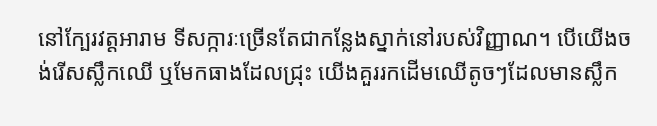នៅក្បែរវត្តអារាម ទីសក្ការៈច្រើនតែជាកន្លែងស្នាក់នៅរបស់វិញ្ញាណ។ បើយើងចង់រើសស្លឹកឈើ ឬមែកធាងដែលជ្រុះ យើងគួររកដើមឈើតូចៗដែលមានស្លឹក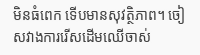មិនធំពេក ទើបមានសុវត្ថិភាព។ ចៀសវាងការរើសដើមឈើចាស់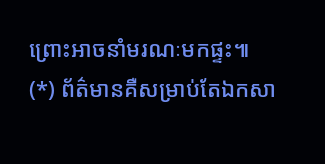ព្រោះអាចនាំមរណៈមកផ្ទះ៕
(*) ព័ត៌មានគឺសម្រាប់តែឯកសា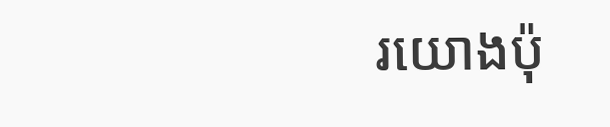រយោងប៉ុ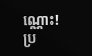ណ្ណោះ!
ប្រ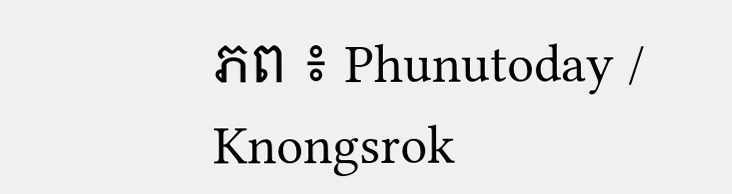ភព ៖ Phunutoday / Knongsrok